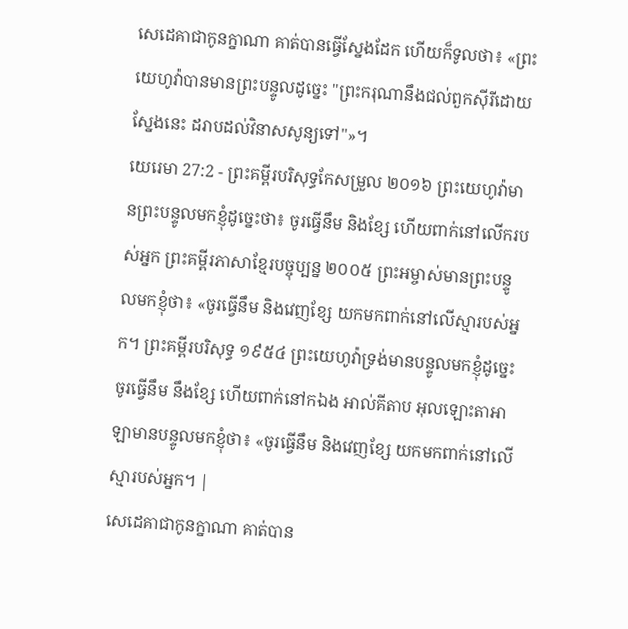សេដេគាជាកូនក្នាណា គាត់បានធ្វើស្នែងដែក ហើយក៏ទូលថា៖ «ព្រះយេហូវ៉ាបានមានព្រះបន្ទូលដូច្នេះ "ព្រះករុណានឹងជល់ពួកស៊ីរីដោយស្នែងនេះ ដរាបដល់វិនាសសូន្យទៅ"»។
យេរេមា 27:2 - ព្រះគម្ពីរបរិសុទ្ធកែសម្រួល ២០១៦ ព្រះយេហូវ៉ាមានព្រះបន្ទូលមកខ្ញុំដូច្នេះថា៖ ចូរធ្វើនឹម និងខ្សែ ហើយពាក់នៅលើករបស់អ្នក ព្រះគម្ពីរភាសាខ្មែរបច្ចុប្បន្ន ២០០៥ ព្រះអម្ចាស់មានព្រះបន្ទូលមកខ្ញុំថា៖ «ចូរធ្វើនឹម និងវេញខ្សែ យកមកពាក់នៅលើស្មារបស់អ្នក។ ព្រះគម្ពីរបរិសុទ្ធ ១៩៥៤ ព្រះយេហូវ៉ាទ្រង់មានបន្ទូលមកខ្ញុំដូច្នេះ ចូរធ្វើនឹម នឹងខ្សែ ហើយពាក់នៅកឯង អាល់គីតាប អុលឡោះតាអាឡាមានបន្ទូលមកខ្ញុំថា៖ «ចូរធ្វើនឹម និងវេញខ្សែ យកមកពាក់នៅលើស្មារបស់អ្នក។ |
សេដេគាជាកូនក្នាណា គាត់បាន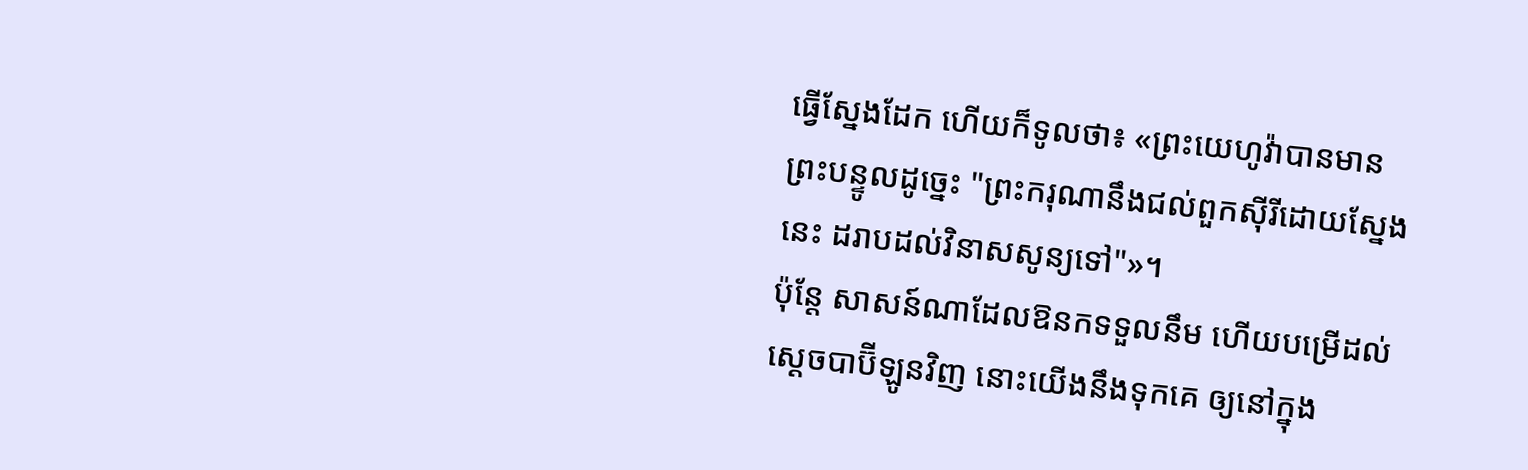ធ្វើស្នែងដែក ហើយក៏ទូលថា៖ «ព្រះយេហូវ៉ាបានមានព្រះបន្ទូលដូច្នេះ "ព្រះករុណានឹងជល់ពួកស៊ីរីដោយស្នែងនេះ ដរាបដល់វិនាសសូន្យទៅ"»។
ប៉ុន្តែ សាសន៍ណាដែលឱនកទទួលនឹម ហើយបម្រើដល់ស្តេចបាប៊ីឡូនវិញ នោះយើងនឹងទុកគេ ឲ្យនៅក្នុង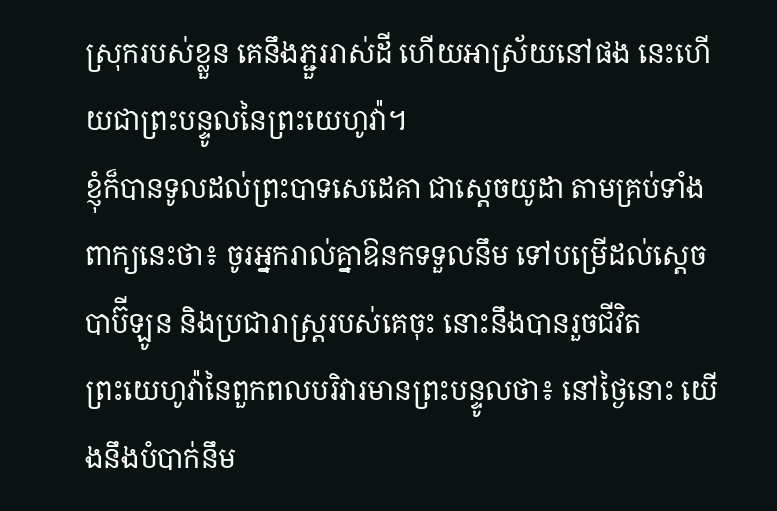ស្រុករបស់ខ្លួន គេនឹងភ្ជួររាស់ដី ហើយអាស្រ័យនៅផង នេះហើយជាព្រះបន្ទូលនៃព្រះយេហូវ៉ា។
ខ្ញុំក៏បានទូលដល់ព្រះបាទសេដេគា ជាស្តេចយូដា តាមគ្រប់ទាំងពាក្យនេះថា៖ ចូរអ្នករាល់គ្នាឱនកទទួលនឹម ទៅបម្រើដល់ស្តេចបាប៊ីឡូន និងប្រជារាស្ត្ររបស់គេចុះ នោះនឹងបានរួចជីវិត
ព្រះយេហូវ៉ានៃពួកពលបរិវារមានព្រះបន្ទូលថា៖ នៅថ្ងៃនោះ យើងនឹងបំបាក់នឹម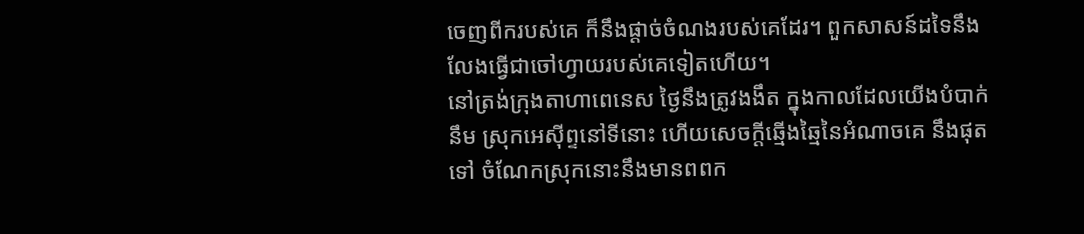ចេញពីករបស់គេ ក៏នឹងផ្តាច់ចំណងរបស់គេដែរ។ ពួកសាសន៍ដទៃនឹងលែងធ្វើជាចៅហ្វាយរបស់គេទៀតហើយ។
នៅត្រង់ក្រុងតាហាពេនេស ថ្ងៃនឹងត្រូវងងឹត ក្នុងកាលដែលយើងបំបាក់នឹម ស្រុកអេស៊ីព្ទនៅទីនោះ ហើយសេចក្ដីឆ្មើងឆ្មៃនៃអំណាចគេ នឹងផុតទៅ ចំណែកស្រុកនោះនឹងមានពពក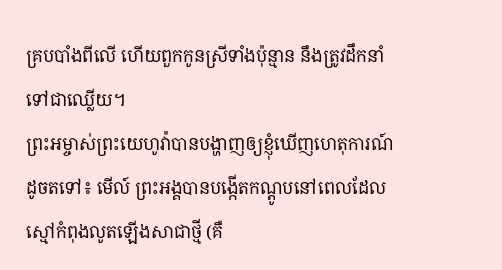គ្របបាំងពីលើ ហើយពួកកូនស្រីទាំងប៉ុន្មាន នឹងត្រូវដឹកនាំទៅជាឈ្លើយ។
ព្រះអម្ចាស់ព្រះយេហូវ៉ាបានបង្ហាញឲ្យខ្ញុំឃើញហេតុការណ៍ដូចតទៅ៖ មើល៍ ព្រះអង្គបានបង្កើតកណ្តូបនៅពេលដែលស្មៅកំពុងលូតឡើងសាជាថ្មី (គឺ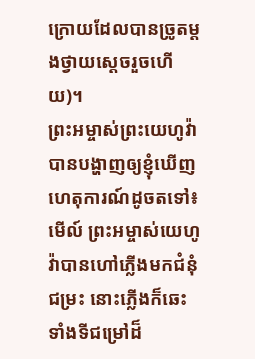ក្រោយដែលបានច្រូតម្តងថ្វាយស្តេចរួចហើយ)។
ព្រះអម្ចាស់ព្រះយេហូវ៉ាបានបង្ហាញឲ្យខ្ញុំឃើញហេតុការណ៍ដូចតទៅ៖ មើល៍ ព្រះអម្ចាស់យេហូវ៉ាបានហៅភ្លើងមកជំនុំជម្រះ នោះភ្លើងក៏ឆេះទាំងទីជម្រៅដ៏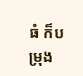ធំ ក៏បម្រុង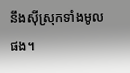នឹងស៊ីស្រុកទាំងមូលផង។